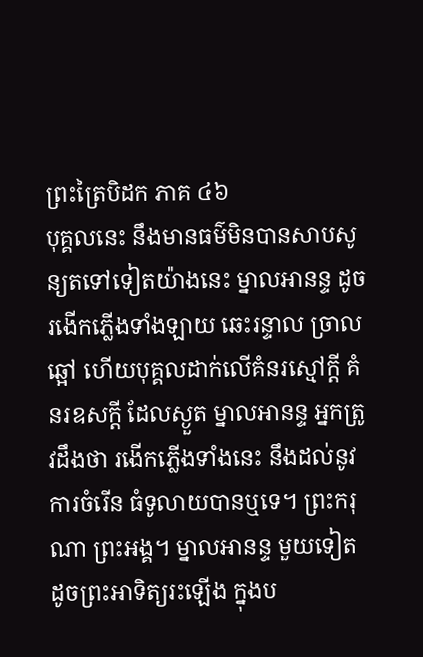ព្រះត្រៃបិដក ភាគ ៤៦
បុគ្គលនេះ នឹងមានធម៌មិនបានសាបសូន្យតទៅទៀតយ៉ាងនេះ ម្នាលអានន្ទ ដូចរងើកភ្លើងទាំងឡាយ ឆេះរន្ទាល ច្រាលឆ្អៅ ហើយបុគ្គលដាក់លើគំនរស្មៅក្តី គំនរឧសក្តី ដែលស្ងួត ម្នាលអានន្ទ អ្នកត្រូវដឹងថា រងើកភ្លើងទាំងនេះ នឹងដល់នូវការចំរើន ធំទូលាយបានឬទេ។ ព្រះករុណា ព្រះអង្គ។ ម្នាលអានន្ទ មួយទៀត ដូចព្រះអាទិត្យរះឡើង ក្នុងប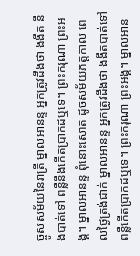ច្ចូសសម័យនៃរាត្រី ម្នាលអានន្ទ អ្នកត្រូវដឹងថា ងងឹត នឹងបាត់ទៅ ពន្លឺនឹងកើតប្រាកដឬទេ។ ព្រះករុណា ព្រះអង្គ។ ម្នាលអានន្ទ ពុំនោះសោត ដូចសម័យភត្តកាល ពេលថ្ងៃត្រង់ជាក់ ម្នាលអានន្ទ អ្នកត្រូវដឹងថា ងងឹតបាត់ទៅ ពន្លឺកើតប្រាកដឬទេ។ ព្រះករុណា ព្រះអង្គ។ ម្នាលអាន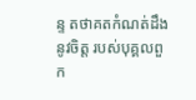ន្ទ តថាគតកំណត់ដឹងនូវចិត្ត របស់បុគ្គលពួក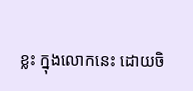ខ្លះ ក្នុងលោកនេះ ដោយចិ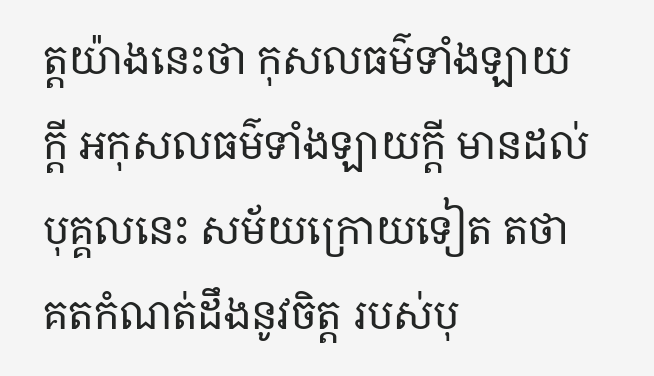ត្តយ៉ាងនេះថា កុសលធម៌ទាំងឡាយក្តី អកុសលធម៌ទាំងឡាយក្តី មានដល់បុគ្គលនេះ សម័យក្រោយទៀត តថាគតកំណត់ដឹងនូវចិត្ត របស់បុ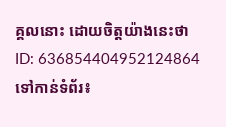គ្គលនោះ ដោយចិត្តយ៉ាងនេះថា
ID: 636854404952124864
ទៅកាន់ទំព័រ៖